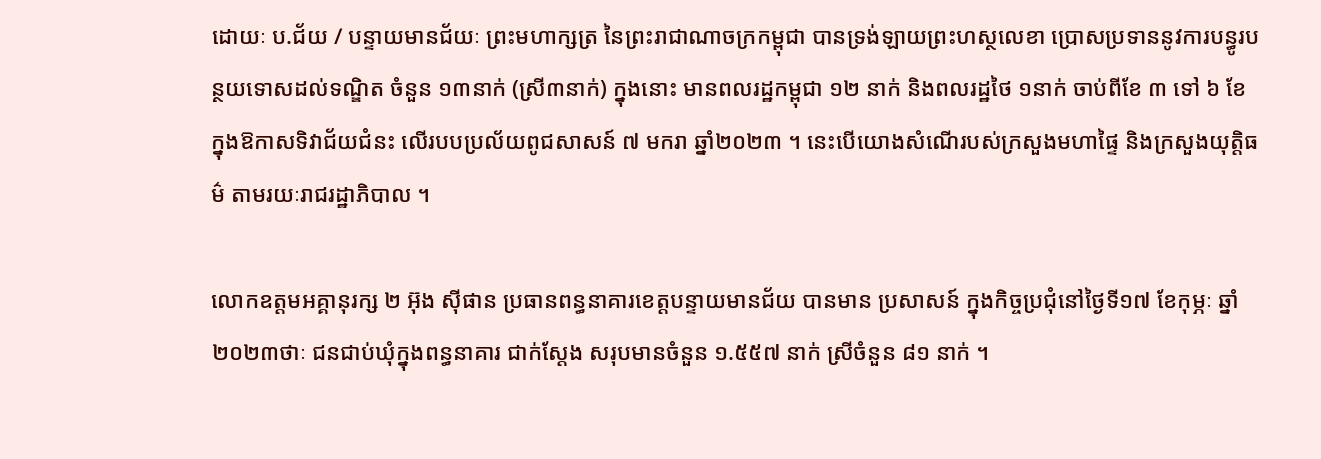ដោយៈ ប.ជ័យ / បន្ទាយមានជ័យៈ ព្រះមហាក្សត្រ នៃព្រះរាជាណាចក្រកម្ពុជា បានទ្រង់ឡាយព្រះហស្ថលេខា ប្រោសប្រទាននូវការបន្ធូរបន្ថយទោសដល់ទណ្ឌិត ចំនួន ១៣នាក់ (ស្រី៣នាក់) ក្នុងនោះ មានពលរដ្ឋកម្ពុជា ១២ នាក់ និងពលរដ្ឋថៃ ១នាក់ ចាប់ពីខែ ៣ ទៅ ៦ ខែ ក្នុងឱកាសទិវាជ័យជំនះ លើរបបប្រល័យពូជសាសន៍ ៧ មករា ឆ្នាំ២០២៣ ។ នេះបើយោងសំណើរបស់ក្រសួងមហាផ្ទៃ និងក្រសួងយុត្តិធម៌ តាមរយៈរាជរដ្ឋាភិបាល ។

លោកឧត្តមអគ្គានុរក្ស ២ អ៊ុង ស៊ីផាន ប្រធានពន្ធនាគារខេត្តបន្ទាយមានជ័យ បានមាន ប្រសាសន៍ ក្នុងកិច្ចប្រជុំនៅថ្ងៃទី១៧ ខែកុម្ភៈ ឆ្នាំ២០២៣ថាៈ ជនជាប់ឃុំក្នុងពន្ធនាគារ ជាក់ស្តែង សរុបមានចំនួន ១.៥៥៧ នាក់ ស្រីចំនួន ៨១ នាក់ ។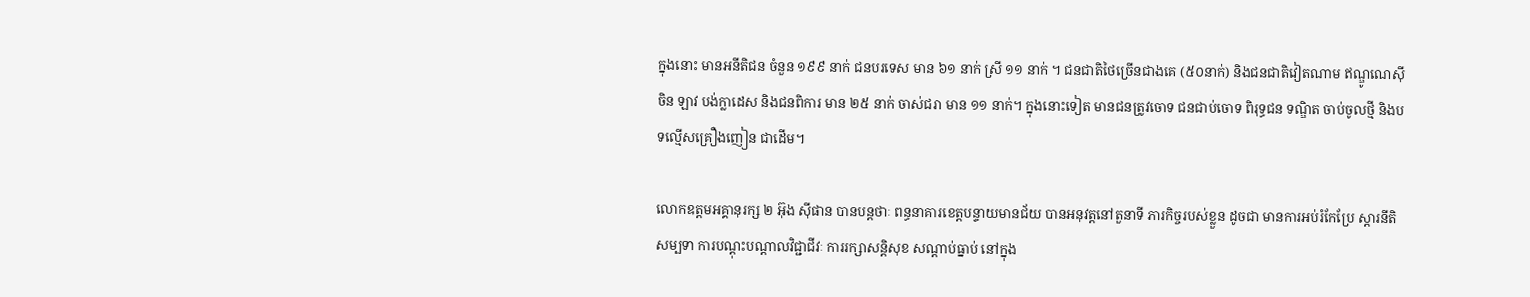ក្នុងនោះ មានអនីតិជន ចំនួន ១៩៩ នាក់ ជនបរទេស មាន ៦១ នាក់ ស្រី ១១ នាក់ ។ ជនជាតិថៃច្រើនជាងគេ (៥០នាក់) និងជនជាតិវៀតណាម ឥណ្ឌូណេស៊ី ចិន ឡាវ បង់ក្លាដេស និងជនពិការ មាន ២៥ នាក់ ចាស់ជរា មាន ១១ នាក់។ ក្នុងនោះទៀត មានជនត្រូវចោទ ជនជាប់ចោទ ពិរុទ្ធជន ទណ្ឌិត ចាប់ចូលថ្មី និងបទល្មើសគ្រឿងញៀន ជាដើម។

លោកឧត្តមអគ្គានុរក្ស ២ អ៊ុង ស៊ីផាន បានបន្តថាៈ ពន្ធនាគារខេត្តបន្ទាយមានជ័យ បានអនុវត្តនៅតួនាទី ភារកិច្ចរបស់ខ្លួន ដូចជា មានការអប់រំកែប្រែ ស្ដារនីតិសម្បទា ការបណ្ដុះបណ្ដាលវិជ្ជាជីវៈ ការរក្សាសន្តិសុខ សណ្ដាប់ធ្នាប់ នៅក្នុង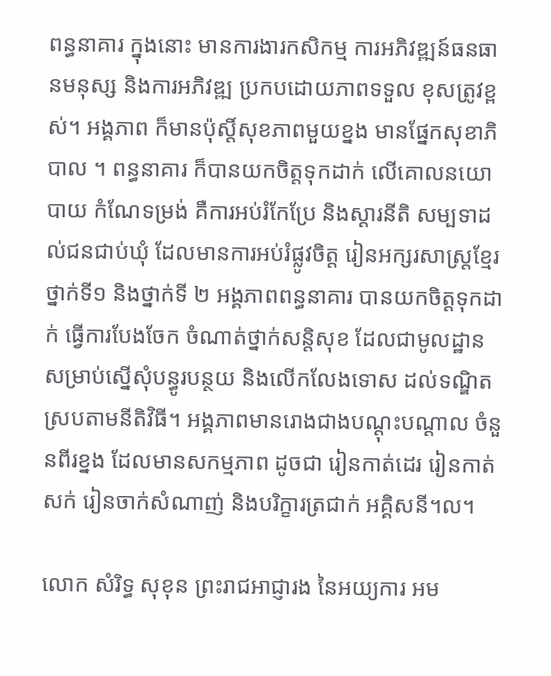ពន្ធនាគារ ក្នុងនោះ មានការងារកសិកម្ម ការអភិវឌ្ឍន៍ធនធានមនុស្ស និងការអភិវឌ្ឍ ប្រកបដោយភាពទទួល ខុសត្រូវខ្ពស់។ អង្គភាព ក៏មានប៉ុស្តិ៍សុខភាពមួយខ្នង មានផ្នែកសុខាភិបាល ។ ពន្ធនាគារ ក៏បានយកចិត្តទុកដាក់ លើគោលនយោបាយ កំណែទម្រង់ គឺការអប់រំកែប្រែ និងស្ដារនីតិ សម្បទាដល់ជនជាប់ឃុំ ដែលមានការអប់រំផ្លូវចិត្ត រៀនអក្សរសាស្ត្រខ្មែរ ថ្នាក់ទី១ និងថ្នាក់ទី ២ អង្គភាពពន្ធនាគារ បានយកចិត្តទុកដាក់ ធ្វើការបែងចែក ចំណាត់ថ្នាក់សន្តិសុខ ដែលជាមូលដ្ឋាន សម្រាប់ស្នើសុំបន្ធូរបន្ថយ និងលើកលែងទោស ដល់ទណ្ឌិត ស្របតាមនីតិវិធី។ អង្គភាពមានរោងជាងបណ្ដុះបណ្ដាល ចំនួនពីរខ្នង ដែលមានសកម្មភាព ដូចជា រៀនកាត់ដេរ រៀនកាត់សក់ រៀនចាក់សំណាញ់ និងបរិក្ខារត្រជាក់ អគ្គិសនី។ល។

លោក សំរិទ្ធ សុខុន ព្រះរាជអាជ្ញារង នៃអយ្យការ អម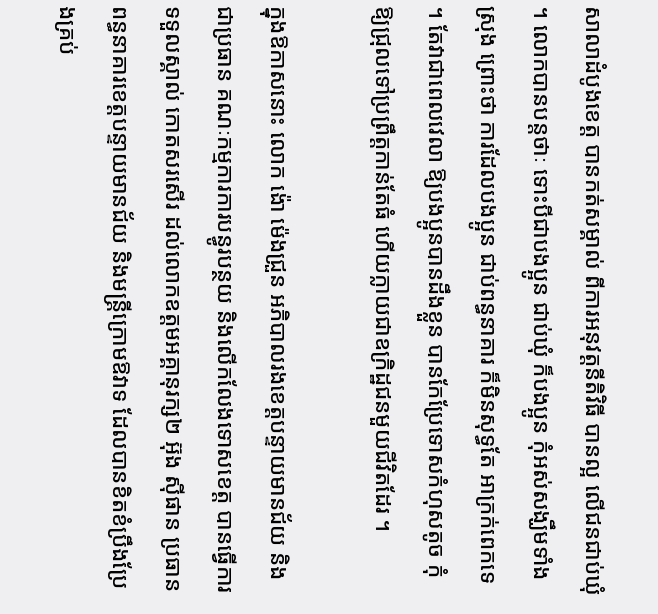សាលាដំបូងខេត្ត បានកត់សម្គាល់ ពីការអនុវត្តនីតិវិធី បានល្អ លើជនជាប់ឃុំ ។ លោកបានបន្តថាៈ ទោះបីជាបងប្អូន ជាប់ឃុំ ក៏បងប្អូន កុំអស់សង្ឃឹមទាំងស្រុង ព្រោះថា ការដែលបងប្អូន ជាប់ពន្ធនាគារ ក៏មិនសុទ្ធតែ អាក្រក់ពេកទេ ។ តែវាជាពេលវេលា ឱ្យបងប្អូនបានដឹងខ្លួន បានកែប្រែទោសកំហុសតូច កុំឱ្យជ្រុលទៅប្រព្រឹត្តកាន់តែធំ ហើយក្លាយជាឧក្រិដ្ឋជនមួយជីវិតដែរ ។

ក្នុងឱកាសនោះ លោក ង៉ោ ម៉េងជ្រួន អភិបាលរងខេត្តបន្ទាយមានជ័យ និងជាប្រធាន គណៈកម្មការការបន្ធូរបន្ថយ និងលើកលែងទោសខេត្ត បានធ្វើការទទួលស្គាល់ កោតសរសើរ ដល់លោកឧត្តមអគ្គានុរក្ស២ អ៊ុង ស៊ីផាន ប្រធានពន្ធនាគារខេត្តបន្ទាយមានជ័យ និងមន្ត្រីក្រោមឱវាទ ដែលបានខិតខំប្រឹងប្រែងគ្រប់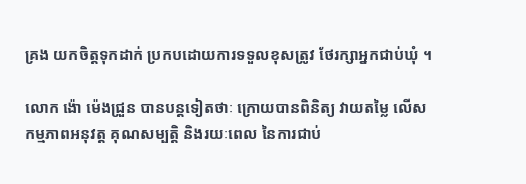គ្រង យកចិត្តទុកដាក់ ប្រកបដោយការទទួលខុសត្រូវ ថែរក្សាអ្នកជាប់ឃុំ ។

លោក ង៉ោ ម៉េងជ្រួន បានបន្តទៀតថាៈ ក្រោយបានពិនិត្យ វាយតម្លៃ លើសកម្មភាពអនុវត្ត គុណសម្បត្តិ និងរយៈពេល នៃការជាប់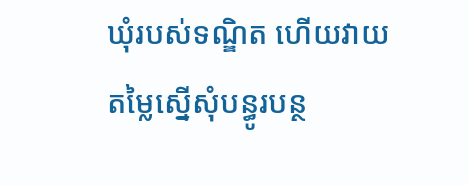ឃុំរបស់ទណ្ឌិត ហើយវាយតម្លៃស្នើសុំបន្ធូរបន្ថ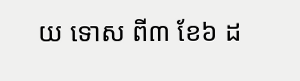យ ទោស ពី៣ ខែ៦ ដ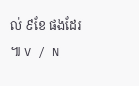ល់ ៩ខែ ផងដែរ ៕ V / N